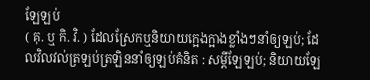ឡែឡប់
( គុ. ឬ កិ. វិ. ) ដែលស្រែកឬនិយាយក្អេងក្អាងខ្លាំងៗនាំឲ្យឡប់; ដែលវិលវល់ត្រឡប់ត្រឡិននាំឲ្យឡប់គំនិត : សម្ដីឡែឡប់; និយាយឡែ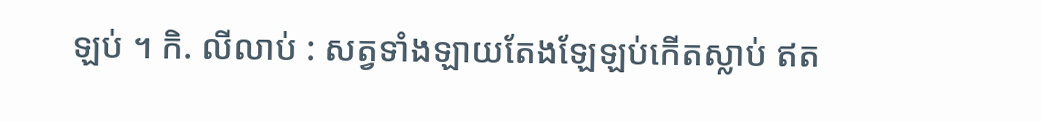ឡប់ ។ កិ. លីលាប់ : សត្វទាំងឡាយតែងឡែឡប់កើតស្លាប់ ឥត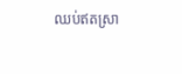ឈប់ឥតស្រា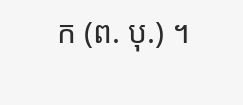ក (ព. បុ.) ។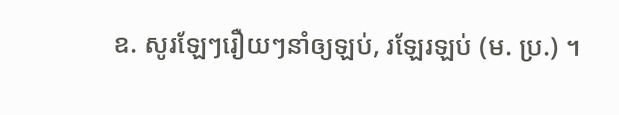ឧ. សូរឡែៗរឿយៗនាំឲ្យឡប់, រឡែរឡប់ (ម. ប្រ.) ។